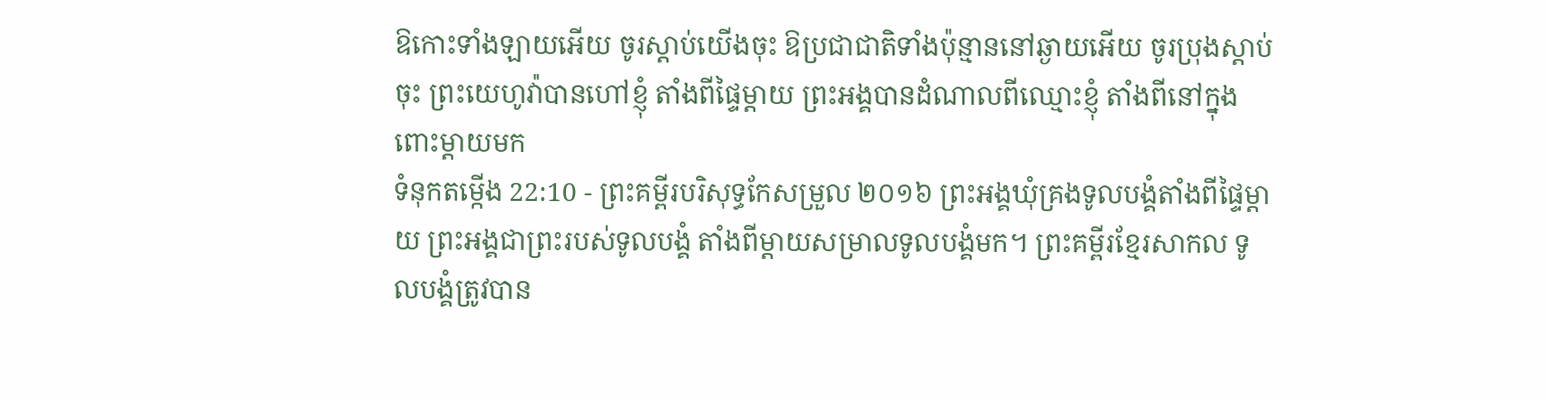ឱកោះទាំងឡាយអើយ ចូរស្តាប់យើងចុះ ឱប្រជាជាតិទាំងប៉ុន្មាននៅឆ្ងាយអើយ ចូរប្រុងស្តាប់ចុះ ព្រះយេហូវ៉ាបានហៅខ្ញុំ តាំងពីផ្ទៃម្តាយ ព្រះអង្គបានដំណាលពីឈ្មោះខ្ញុំ តាំងពីនៅក្នុងពោះម្តាយមក
ទំនុកតម្កើង 22:10 - ព្រះគម្ពីរបរិសុទ្ធកែសម្រួល ២០១៦ ព្រះអង្គឃុំគ្រងទូលបង្គំតាំងពីផ្ទៃម្ដាយ ព្រះអង្គជាព្រះរបស់ទូលបង្គំ តាំងពីម្ដាយសម្រាលទូលបង្គំមក។ ព្រះគម្ពីរខ្មែរសាកល ទូលបង្គំត្រូវបាន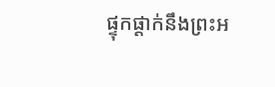ផ្ទុកផ្ដាក់នឹងព្រះអ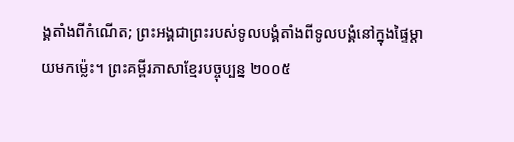ង្គតាំងពីកំណើត; ព្រះអង្គជាព្រះរបស់ទូលបង្គំតាំងពីទូលបង្គំនៅក្នុងផ្ទៃម្ដាយមកម៉្លេះ។ ព្រះគម្ពីរភាសាខ្មែរបច្ចុប្បន្ន ២០០៥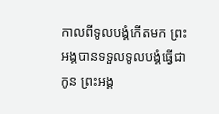កាលពីទូលបង្គំកើតមក ព្រះអង្គបានទទួលទូលបង្គំធ្វើជាកូន ព្រះអង្គ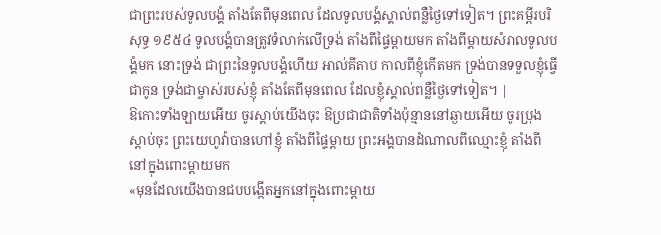ជាព្រះរបស់ទូលបង្គំ តាំងតែពីមុនពេល ដែលទូលបង្គំស្គាល់ពន្លឺថ្ងៃទៅទៀត។ ព្រះគម្ពីរបរិសុទ្ធ ១៩៥៤ ទូលបង្គំបានត្រូវទំលាក់លើទ្រង់ តាំងពីផ្ទៃម្តាយមក តាំងពីម្តាយសំរាលទូលបង្គំមក នោះទ្រង់ ជាព្រះនៃទូលបង្គំហើយ អាល់គីតាប កាលពីខ្ញុំកើតមក ទ្រង់បានទទួលខ្ញុំធ្វើជាកូន ទ្រង់ជាម្ចាស់របស់ខ្ញុំ តាំងតែពីមុនពេល ដែលខ្ញុំស្គាល់ពន្លឺថ្ងៃទៅទៀត។ |
ឱកោះទាំងឡាយអើយ ចូរស្តាប់យើងចុះ ឱប្រជាជាតិទាំងប៉ុន្មាននៅឆ្ងាយអើយ ចូរប្រុងស្តាប់ចុះ ព្រះយេហូវ៉ាបានហៅខ្ញុំ តាំងពីផ្ទៃម្តាយ ព្រះអង្គបានដំណាលពីឈ្មោះខ្ញុំ តាំងពីនៅក្នុងពោះម្តាយមក
«មុនដែលយើងបានជបបង្កើតអ្នកនៅក្នុងពោះម្តាយ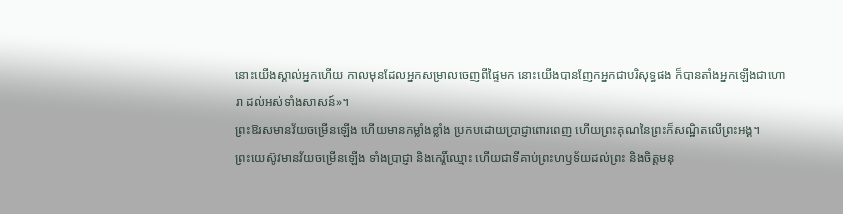នោះយើងស្គាល់អ្នកហើយ កាលមុនដែលអ្នកសម្រាលចេញពីផ្ទៃមក នោះយើងបានញែកអ្នកជាបរិសុទ្ធផង ក៏បានតាំងអ្នកឡើងជាហោរា ដល់អស់ទាំងសាសន៍»។
ព្រះឱរសមានវ័យចម្រើនឡើង ហើយមានកម្លាំងខ្លាំង ប្រកបដោយប្រាជ្ញាពោរពេញ ហើយព្រះគុណនៃព្រះក៏សណ្ឋិតលើព្រះអង្គ។
ព្រះយេស៊ូវមានវ័យចម្រើនឡើង ទាំងប្រាជ្ញា និងកេរ្តិ៍ឈ្មោះ ហើយជាទីគាប់ព្រះហឫទ័យដល់ព្រះ និងចិត្តមនុ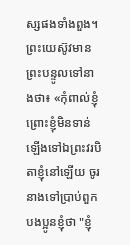ស្សផងទាំងពួង។
ព្រះយេស៊ូវមានព្រះបន្ទូលទៅនាងថា៖ «កុំពាល់ខ្ញុំ ព្រោះខ្ញុំមិនទាន់ឡើងទៅឯព្រះវរបិតាខ្ញុំនៅឡើយ ចូរនាងទៅប្រាប់ពួកបងប្អូនខ្ញុំថា "ខ្ញុំ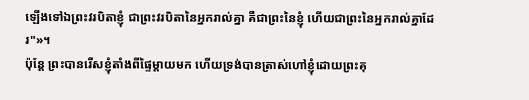ឡើងទៅឯព្រះវរបិតាខ្ញុំ ជាព្រះវរបិតានៃអ្នករាល់គ្នា គឺជាព្រះនៃខ្ញុំ ហើយជាព្រះនៃអ្នករាល់គ្នាដែរ"»។
ប៉ុន្តែ ព្រះបានរើសខ្ញុំតាំងពីផ្ទៃម្តាយមក ហើយទ្រង់បានត្រាស់ហៅខ្ញុំដោយព្រះគុ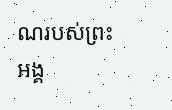ណរបស់ព្រះអង្គ